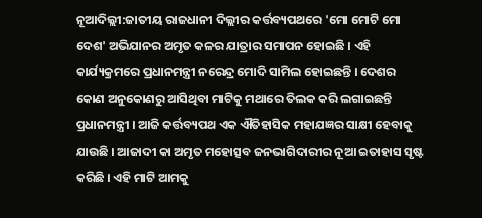ନୂଆଦିଲ୍ଲୀ:ଜାତୀୟ ରାଜଧାନୀ ଦିଲ୍ଲୀର କର୍ତ୍ତବ୍ୟପଥରେ 'ମୋ ମୋଟି ମୋ ଦେଶ' ଅଭିଯାନର ଅମୃତ କଳର ଯାତ୍ରାର ସମାପନ ହୋଇଛି । ଏହି କାର୍ଯ୍ୟକ୍ରମରେ ପ୍ରଧାନମନ୍ତ୍ରୀ ନରେନ୍ଦ୍ର ମୋଦି ସାମିଲ ହୋଇଛନ୍ତି । ଦେଶର କୋଣ ଅନୁକୋଣରୁ ଆସିଥିବା ମାଟିକୁ ମଥାରେ ତିଲକ କରି ଲଗାଇଛନ୍ତି ପ୍ରଧାନମନ୍ତ୍ରୀ । ଆଜି କର୍ତ୍ତବ୍ୟପଥ ଏକ ଐତିହାସିକ ମହାଯଜ୍ଞର ସାକ୍ଷୀ ହେବାକୁ ଯାଉଛି । ଆଜାଦୀ କା ଅମୃତ ମହୋତ୍ସବ ଜନଭାଗିଦାରୀର ନୂଆ ଇତାହାସ ସୃଷ୍ଟ କରିଛି । ଏହି ମାଟି ଆମକୁ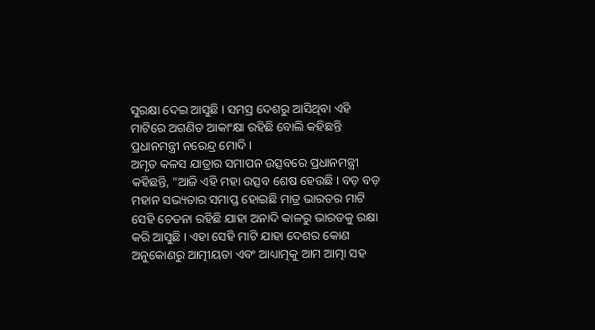ସୁରକ୍ଷା ଦେଇ ଆସୁଛି । ସମସ୍ର ଦେଶରୁ ଆସିଥିବା ଏହି ମାଟିରେ ଅଗଣିତ ଆକାଂକ୍ଷା ରହିଛି ବୋଲି କହିଛନ୍ତି ପ୍ରଧାନମନ୍ତ୍ରୀ ନରେନ୍ଦ୍ର ମୋଦି ।
ଅମୃତ କଳସ ଯାତ୍ରାର ସମାପନ ଉତ୍ସବରେ ପ୍ରଧାନମନ୍ତ୍ରୀ କହିଛନ୍ତି, "ଆଜି ଏହି ମହା ଉତ୍ସବ ଶେଷ ହେଉଛି । ବଡ଼ ବଡ଼ ମହାନ ସଭ୍ୟତାର ସମାପ୍ତ ହୋଇଛି ମାତ୍ର ଭାରତର ମାଟି ସେହି ଚେତନା ରହିଛି ଯାହା ଅନାଦି କାଳରୁ ଭାରତକୁ ରକ୍ଷା କରି ଆସୁଛି । ଏହା ସେହି ମାଟି ଯାହା ଦେଶର କୋଣ ଅନୁକୋଣରୁ ଆତ୍ମୀୟତା ଏବଂ ଆଧ୍ୟାତ୍ମକୁ ଆମ ଆତ୍ମା ସହ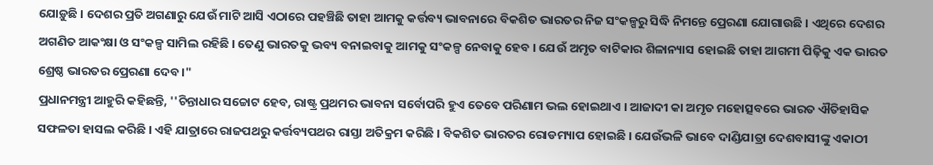ଯୋଡ଼ୁଛି । ଦେଶର ପ୍ରତି ଅଗଣାରୁ ଯେଉଁ ମାଟି ଆସି ଏଠାରେ ପହଞ୍ଚିଛି ତାହା ଆମକୁ କର୍ତ୍ତବ୍ୟ ଭାବନାରେ ବିକଶିତ ଭାରତର ନିଜ ସଂକଳ୍ପରୁ ସିଦ୍ଧି ନିମନ୍ତେ ପ୍ରେରଣା ଯୋଗାଉଛି । ଏଥିରେ ଦେଶର ଅଗଣିତ ଆକଂକ୍ଷା ଓ ସଂକଳ୍ପ ସାମିଲ ରହିଛି । ତେଣୁ ଭାରତକୁ ଭବ୍ୟ ବନାଇବାକୁ ଆମକୁ ସଂକଳ୍ପ ନେବାକୁ ହେବ । ଯେଉଁ ଅମୃତ ବାଟିକାର ଶିଳାନ୍ୟାସ ହୋଇଛି ତାହା ଆଗମୀ ପିଢ଼ିକୁ ଏକ ଭାରତ ଶ୍ରେଷ୍ଠ ଭାରତର ପ୍ରେରଣା ଦେବ ।"
ପ୍ରଧାନମନ୍ତ୍ରୀ ଆହୁରି କହିଛନ୍ତି, ''ଚିନ୍ତାଧାର ସଚ୍ଚୋଟ ହେବ, ରାଷ୍ଟ୍ର ପ୍ରଥମର ଭାବନା ସର୍ବୋପରି ହୁଏ ତେବେ ପରିଣାମ ଭଲ ହୋଇଥାଏ । ଆଜାଦୀ କା ଅମୃତ ମହୋତ୍ସବରେ ଭାରତ ଐତିହାସିକ ସଫଳତା ହାସଲ କରିଛି । ଏହି ଯାତ୍ରାରେ ରାଜପଥରୁ କର୍ତ୍ତବ୍ୟପଥର ରାସ୍ତା ଅତିକ୍ରମ କରିଛି । ବିକଶିତ ଭାରତର ରୋଡମ୍ୟାପ ହୋଇଛି । ଯେଉଁଭଳି ଭାବେ ଦାଣ୍ଡିଯାତ୍ରା ଦେଶବାସୀଙ୍କୁ ଏକାଠୀ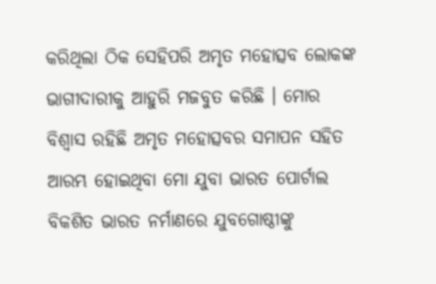କରିଥିଲା ଠିକ ସେହିପରି ଅମୃତ ମହୋତ୍ସବ ଲୋକଙ୍କ ଭାଗୀଦାରୀକୁ ଆହୁରି ମଜବୁତ କରିଛି । ମୋର ବିଶ୍ବାସ ରହିଛି ଅମୃତ ମହୋତ୍ସବର ସମାପନ ସହିତ ଆରମ୍ଭ ହୋଇଥିବା ମୋ ଯୁବା ଭାରତ ପୋର୍ଟାଲ ବିକଶିତ ଭାରତ ନର୍ମାଣରେ ଯୁବଗୋଷ୍ଠୀଙ୍କୁ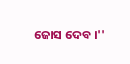ଜୋସ ଦେବ ।''